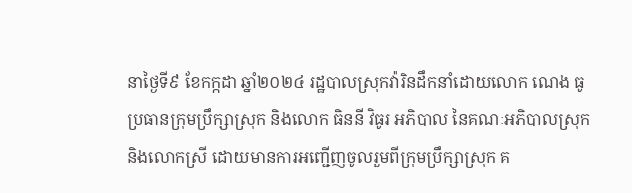នាថ្ងៃទី៩ ខែកក្កដា ឆ្នាំ២០២៤ រដ្ឋបាលស្រុកវ៉ារិនដឹកនាំដោយលោក ណេង ធូ ប្រធានក្រុមប្រឹក្សាស្រុក និងលោក ធិននី វិធូរ អភិបាល នៃគណៈអភិបាលស្រុក និងលោកស្រី ដោយមានការអញ្ជេីញចូលរួមពីក្រុមប្រឹក្សាស្រុក គ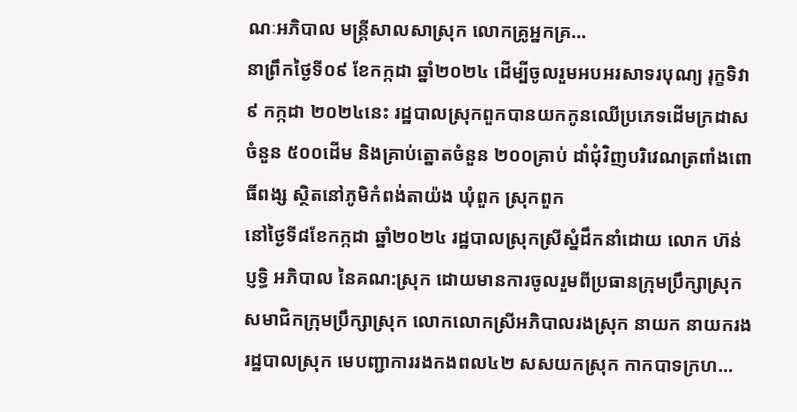ណៈអភិបាល មន្ត្រីសាលសាស្រុក លោកគ្រូអ្នកគ្រ...
នាព្រឹកថ្ងៃទី០៩ ខែកក្កដា ឆ្នាំ២០២៤ ដេីម្បីចូលរួមអបអរសាទរបុណ្យ រុក្ខទិវា ៩ កក្កដា ២០២៤នេះ រដ្ឋបាលស្រុកពួកបានយកកូនឈើប្រភេទដើមក្រដាស ចំនួន ៥០០ដើម និងគ្រាប់ត្នោតចំនួន ២០០គ្រាប់ ដាំជុំវិញបរិវេណត្រពាំងពោធិ៍ពង្ស ស្ថិតនៅភូមិកំពង់តាយ៉ង ឃុំពួក ស្រុកពួក
នៅថ្ងៃទី៨ខែកក្កដា ឆ្នាំ២០២៤ រដ្ឋបាលស្រុកស្រីស្នំដឹកនាំដោយ លោក ហ៊ន់ ប្ញទ្ធិ អភិបាល នៃគណ:ស្រុក ដោយមានការចូលរួមពីប្រធានក្រុមប្រឹក្សាស្រុក សមាជិកក្រុមប្រឹក្សាស្រុក លោកលោកស្រីអភិបាលរងស្រុក នាយក នាយករងរដ្ឋបាលស្រុក មេបញ្ជាការរងកងពល៤២ សសយកស្រុក កាកបាទក្រហ...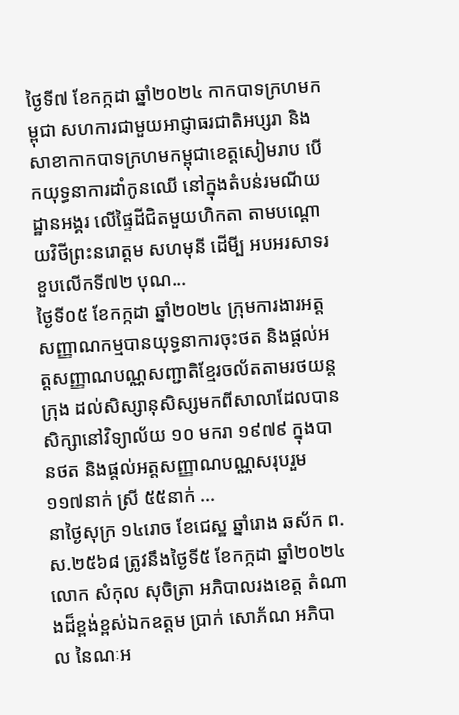ថ្ងៃទី៧ ខែកក្កដា ឆ្នាំ២០២៤ កាកបាទក្រហមកម្ពុជា សហការជាមួយអាជ្ញាធរជាតិអប្សរា និង សាខាកាកបាទក្រហមកម្ពុជាខេត្តសៀមរាប បើកយុទ្ធនាការដាំកូនឈើ នៅក្នុងតំបន់រមណីយដ្ឋានអង្គរ លើផ្ទៃដីជិតមួយហិកតា តាមបណ្តោយវិថីព្រះនរោត្តម សហមុនី ដើមី្ប អបអរសាទរខួបលើកទី៧២ បុណ...
ថ្ងៃទី០៥ ខែកក្កដា ឆ្នាំ២០២៤ ក្រុមការងារអត្តសញ្ញាណកម្មបានយុទ្ធនាការចុះថត និងផ្តល់អត្តសញ្ញាណបណ្ណសញ្ជាតិខ្មែរចល័តតាមរថយន្តក្រុង ដល់សិស្សានុសិស្សមកពីសាលាដែលបានសិក្សានៅវិទ្យាល័យ ១០ មករា ១៩៧៩ ក្នុងបានថត និងផ្តល់អត្តសញ្ញាណបណ្ណសរុបរួម ១១៧នាក់ ស្រី ៥៥នាក់ ...
នាថ្ងៃសុក្រ ១៤រោច ខែជេស្ឋ ឆ្នាំរោង ឆស័ក ព.ស.២៥៦៨ ត្រូវនឹងថ្ងៃទី៥ ខែកក្កដា ឆ្នាំ២០២៤ លោក សំកុល សុចិត្រា អភិបាលរងខេត្ត តំណាងដ៏ខ្ពង់ខ្ពស់ឯកឧត្តម ប្រាក់ សោភ័ណ អភិបាល នៃណៈអ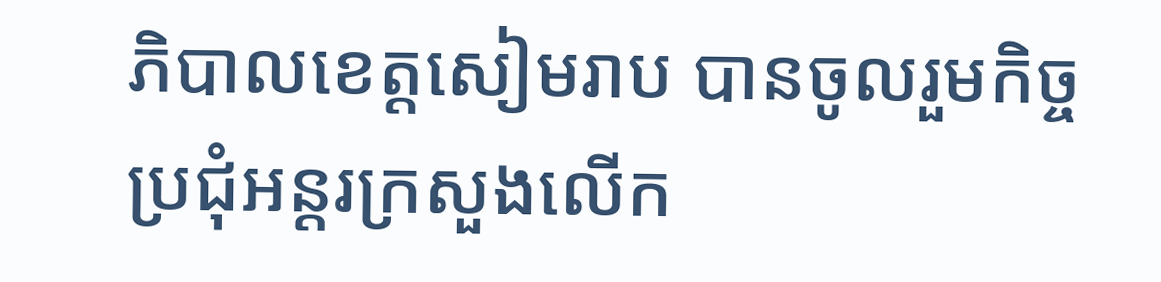ភិបាលខេត្តសៀមរាប បានចូលរួមកិច្ចប្រជុំអន្តរក្រសួងលើក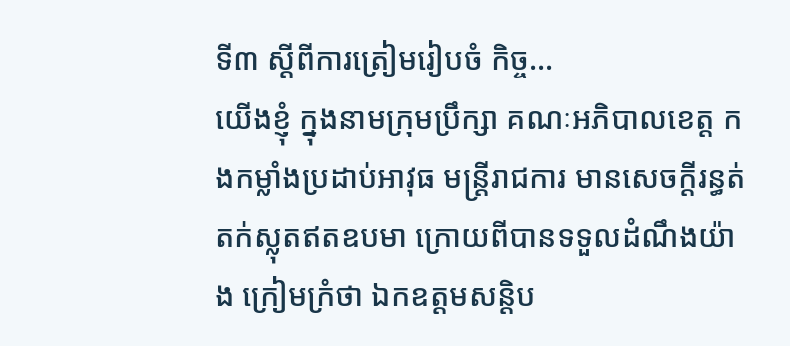ទី៣ ស្តីពីការត្រៀមរៀបចំ កិច្ច...
យើងខ្ញុំ ក្នុងនាមក្រុមប្រឹក្សា គណៈអភិបាលខេត្ត កងកម្លាំងប្រដាប់អាវុធ មន្ត្រីរាជការ មានសេចក្តីរន្ធត់តក់ស្លុតឥតឧបមា ក្រោយពីបានទទួលដំណឹងយ៉ាង ក្រៀមក្រំថា ឯកឧត្តមសន្តិប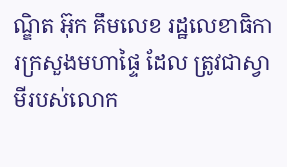ណ្ឌិត អ៊ុក គឹមលេខ រដ្ឋលេខាធិការក្រសួងមហាផ្ទៃ ដែល ត្រូវជាស្វាមីរបស់លោក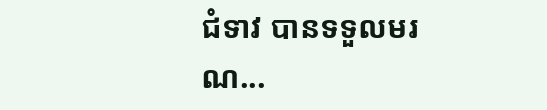ជំទាវ បានទទួលមរណ...